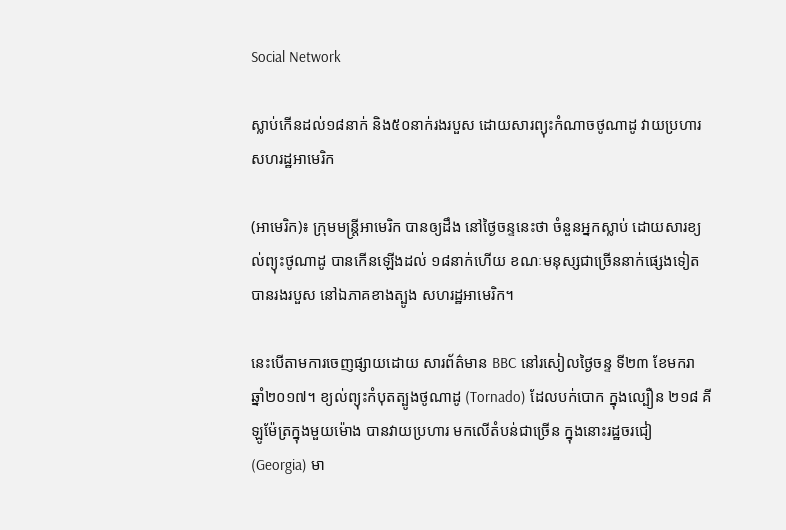Social Network

ស្លាប់កើនដល់១៨នាក់ និង៥០នាក់រងរបួស ដោយសារព្យុះកំណាចថូណាដូ វាយប្រហារសហរដ្ឋអាមេរិក

(អាមេរិក)៖ ក្រុមមន្ត្រីអាមេរិក បានឲ្យដឹង នៅថ្ងៃចន្ទនេះថា ចំនួនអ្នកស្លាប់ ដោយសារខ្យល់ព្យុះថូណាដូ បានកើនឡើងដល់ ១៨នាក់ហើយ ខណៈមនុស្សជាច្រើននាក់ផ្សេងទៀត បានរងរបួស នៅឯភាគខាងត្បូង សហរដ្ឋអាមេរិក។

នេះបើតាមការចេញផ្សាយដោយ សារព័ត៌មាន BBC នៅរសៀលថ្ងៃចន្ទ ទី២៣ ខែមករា ឆ្នាំ២០១៧។ ខ្យល់ព្យុះកំបុតត្បូងថូណាដូ (Tornado) ដែលបក់បោក ក្នុងល្បឿន ២១៨ គីឡូម៉ែត្រក្នុងមួយម៉ោង បានវាយប្រហារ មកលើតំបន់ជាច្រើន ក្នុងនោះរដ្ឋចរជៀ (Georgia) មា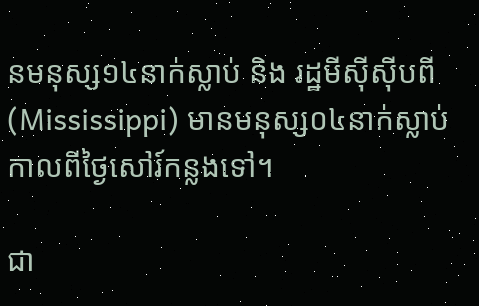នមនុស្ស១៤នាក់ស្លាប់ និង រដ្ឋមីស៊ីស៊ីបពី (Mississippi) មានមនុស្ស០៤នាក់ស្លាប់ កាលពីថ្ងៃសៅរ៍កន្លងទៅ។

ជា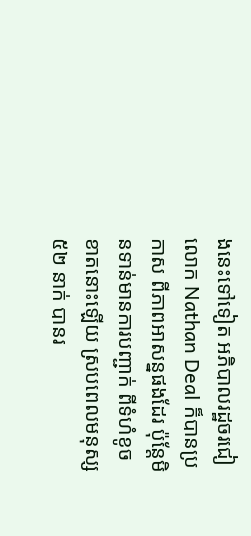ងនេះទៅទៀត អភិបាលរដ្ឋចរជៀ លោក Nathan Deal ក៏បានប្រកាស ពីភាពអាសន្នផងដែរ ប៉ុន្តែមិនទាន់មានការបញ្ជាក់ ពីទំហំខូចខាតនោះឡើយ ស្របពេលមនុស្ស ៥២ នាក់ បានរ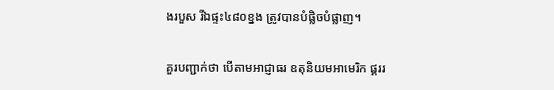ងរបួស រីឯផ្ទះ៤៨០ខ្នង ត្រូវបានបំផ្លិចបំផ្លាញ។

គួរបញ្ជាក់ថា បើតាមអាជ្ញាធរ ឧតុនិយមអាមេរិក ផ្គររ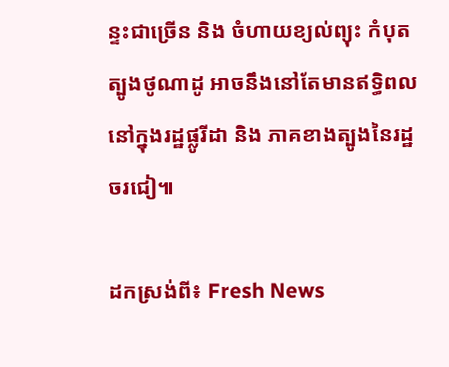ន្ទះជាច្រើន និង ចំហាយខ្យល់ព្យុះ កំបុតត្បូងថូណាដូ អាចនឹងនៅតែមានឥទ្ធិពល នៅក្នុងរដ្ឋផ្លូរីដា និង ភាគខាងត្បូងនៃរដ្ឋចរជៀ៕

ដកស្រង់ពី៖ Fresh News